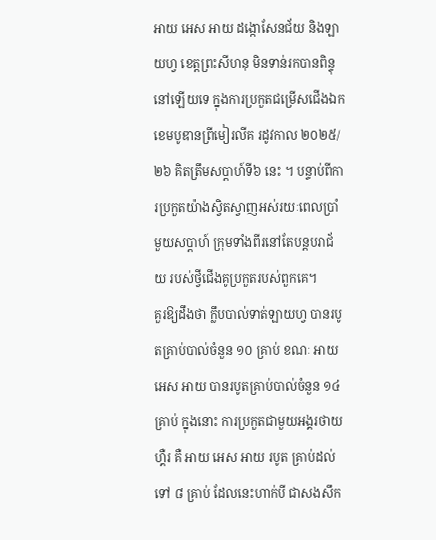អាយ អេស អាយ ដង្កោសែនជ័យ និងឡាយហ្វ ខេត្តព្រះសីហនុ មិនទាន់រកបានពិន្ទុនៅឡើយទេ ក្នុងការប្រកួតជម្រើសជើងឯក ខេមបូឌានព្រីមៀរលីគ រដូវកាល ២០២៥/២៦ គិតត្រឹមសប្ដាហ៍ទី៦ នេះ ។ បន្ទាប់ពីការប្រកួតយ៉ាងស្វិតស្វាញអស់រយៈពេលប្រាំមួយសប្ដាហ៍ ក្រុមទាំងពីរនៅតែបន្តបរាជ័យ របស់ថ្វីជើងគូប្រកួតរបស់ពួកគេ។
គួរឱ្យដឹងថា ក្លឹបបាល់ទាត់ឡាយហ្វ បានរបូតគ្រាប់បាល់ចំនួន ១០ គ្រាប់ ខណៈ អាយ អេស អាយ បានរបូតគ្រាប់បាល់ចំនួន ១៤ គ្រាប់ ក្នុងនោះ ការប្រកួតជាមួយអង្គរថាយហ្គឺរ គឺ អាយ អេស អាយ របូត គ្រាប់ដល់ទៅ ៨ គ្រាប់ ដែលនេះហាក់បី ជាសងសឹក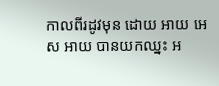កាលពីរដូវមុន ដោយ អាយ អេស អាយ បានយកឈ្នះ អ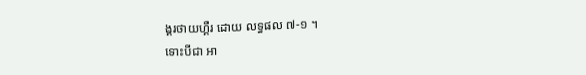ង្គរថាយហ្គឺរ ដោយ លទ្ធផល ៧-១ ។
ទោះបីជា អា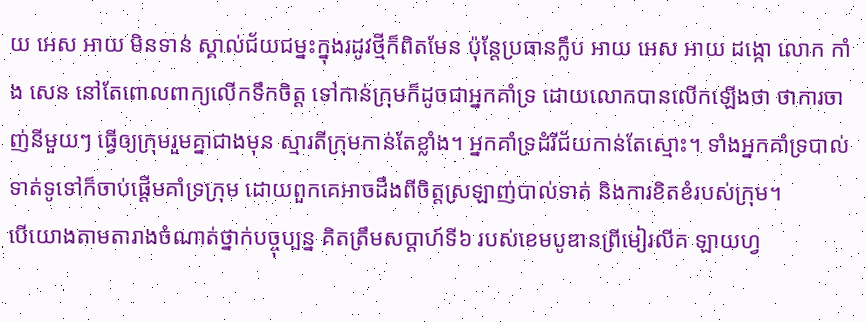យ អេស អាយ មិនទាន់ ស្គាល់ជ័យជម្នះក្នុងរដូវថ្មីក៏ពិតមែន ប៉ុន្តែប្រធានក្លឹប អាយ អេស អាយ ដង្កោ លោក កាំង សេន នៅតែពោលពាក្យលើកទឹកចិត្ត ទៅកាន់ក្រុមក៏ដូចជាអ្នកគាំទ្រ ដោយលោកបានលើកឡើងថា ថាការចាញ់នីមួយៗ ធ្វើឲ្យក្រុមរួមគ្នាជាងមុន ស្មារតីក្រុមកាន់តែខ្លាំង។ អ្នកគាំទ្រដំរីជ័យកាន់តែស្មោះ។ ទាំងអ្នកគាំទ្របាល់ទាត់ទូទៅក៏ចាប់ផ្តើមគាំទ្រក្រុម ដោយពួកគេអាចដឹងពីចិត្តស្រឡាញ់បាល់ទាត់ និងការខិតខំរបស់ក្រុម។
បើយោងតាមតារាងចំណាត់ថ្នាក់បច្ចុប្បន្ន គិតត្រឹមសប្ដាហ៍ទី៦ របស់ខេមបូឌានព្រីមៀរលីគ ឡាយហ្វ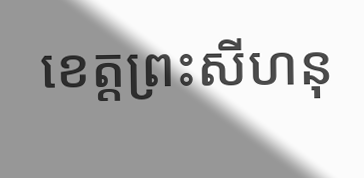ខេត្តព្រះសីហនុ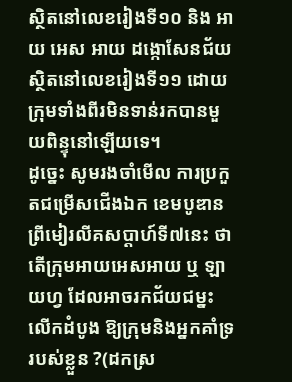ស្ថិតនៅលេខរៀងទី១០ និង អាយ អេស អាយ ដង្កោសែនជ័យ ស្ថិតនៅលេខរៀងទី១១ ដោយក្រុមទាំងពីរមិនទាន់រកបានមួយពិន្ទុនៅឡើយទេ។
ដូច្នេះ សូមរងចាំមើល ការប្រកួតជម្រើសជើងឯក ខេមបូឌានព្រីមៀរលីគសប្ដាហ៍ទី៧នេះ ថាតើក្រុមអាយអេសអាយ ឬ ឡាយហ្វ ដែលអាចរកជ័យជម្នះ លើកដំបូង ឱ្យក្រុមនិងអ្នកគាំទ្ររបស់ខ្លួន ?(ដកស្រ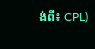ង់ពី៖ CPL)